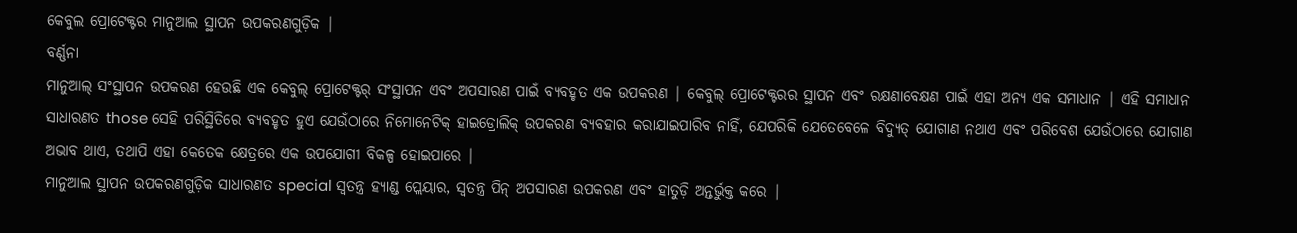କେବୁଲ ପ୍ରୋଟେକ୍ଟର ମାନୁଆଲ ସ୍ଥାପନ ଉପକରଣଗୁଡ଼ିକ |
ବର୍ଣ୍ଣନା
ମାନୁଆଲ୍ ସଂସ୍ଥାପନ ଉପକରଣ ହେଉଛି ଏକ କେବୁଲ୍ ପ୍ରୋଟେକ୍ଟର୍ ସଂସ୍ଥାପନ ଏବଂ ଅପସାରଣ ପାଇଁ ବ୍ୟବହୃତ ଏକ ଉପକରଣ | କେବୁଲ୍ ପ୍ରୋଟେକ୍ଟରର ସ୍ଥାପନ ଏବଂ ରକ୍ଷଣାବେକ୍ଷଣ ପାଇଁ ଏହା ଅନ୍ୟ ଏକ ସମାଧାନ | ଏହି ସମାଧାନ ସାଧାରଣତ those ସେହି ପରିସ୍ଥିତିରେ ବ୍ୟବହୃତ ହୁଏ ଯେଉଁଠାରେ ନିମୋନେଟିକ୍ ହାଇଡ୍ରୋଲିକ୍ ଉପକରଣ ବ୍ୟବହାର କରାଯାଇପାରିବ ନାହିଁ, ଯେପରିକି ଯେତେବେଳେ ବିଦ୍ୟୁତ୍ ଯୋଗାଣ ନଥାଏ ଏବଂ ପରିବେଶ ଯେଉଁଠାରେ ଯୋଗାଣ ଅଭାବ ଥାଏ, ତଥାପି ଏହା କେତେକ କ୍ଷେତ୍ରରେ ଏକ ଉପଯୋଗୀ ବିକଳ୍ପ ହୋଇପାରେ |
ମାନୁଆଲ ସ୍ଥାପନ ଉପକରଣଗୁଡ଼ିକ ସାଧାରଣତ special ସ୍ୱତନ୍ତ୍ର ହ୍ୟାଣ୍ଡ ପ୍ଲେୟାର, ସ୍ୱତନ୍ତ୍ର ପିନ୍ ଅପସାରଣ ଉପକରଣ ଏବଂ ହାତୁଡ଼ି ଅନ୍ତର୍ଭୁକ୍ତ କରେ |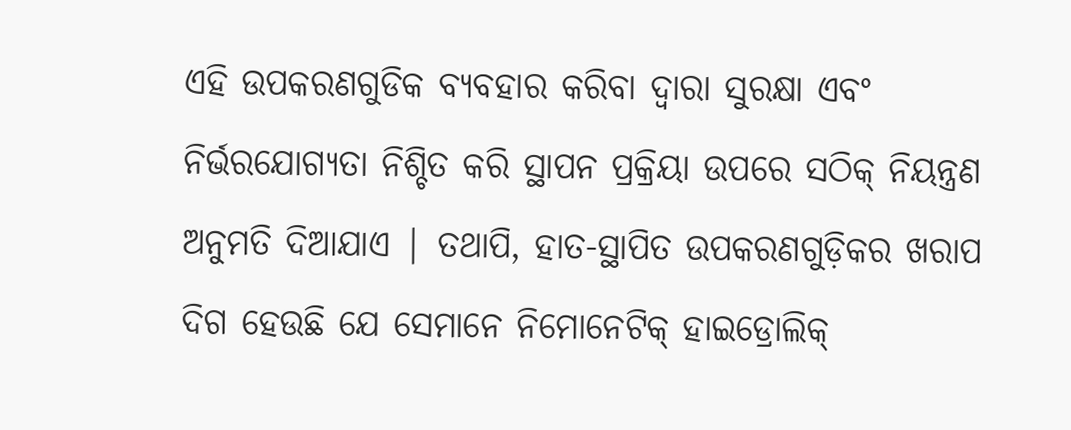ଏହି ଉପକରଣଗୁଡିକ ବ୍ୟବହାର କରିବା ଦ୍ୱାରା ସୁରକ୍ଷା ଏବଂ ନିର୍ଭରଯୋଗ୍ୟତା ନିଶ୍ଚିତ କରି ସ୍ଥାପନ ପ୍ରକ୍ରିୟା ଉପରେ ସଠିକ୍ ନିୟନ୍ତ୍ରଣ ଅନୁମତି ଦିଆଯାଏ | ତଥାପି, ହାତ-ସ୍ଥାପିତ ଉପକରଣଗୁଡ଼ିକର ଖରାପ ଦିଗ ହେଉଛି ଯେ ସେମାନେ ନିମୋନେଟିକ୍ ହାଇଡ୍ରୋଲିକ୍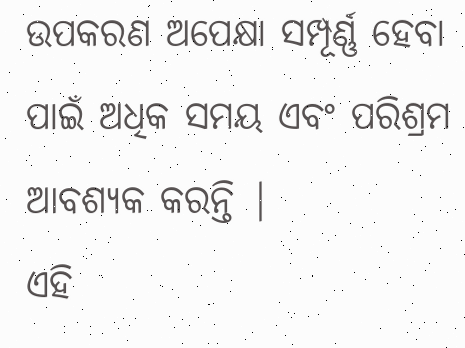ଉପକରଣ ଅପେକ୍ଷା ସମ୍ପୂର୍ଣ୍ଣ ହେବା ପାଇଁ ଅଧିକ ସମୟ ଏବଂ ପରିଶ୍ରମ ଆବଶ୍ୟକ କରନ୍ତି |
ଏହି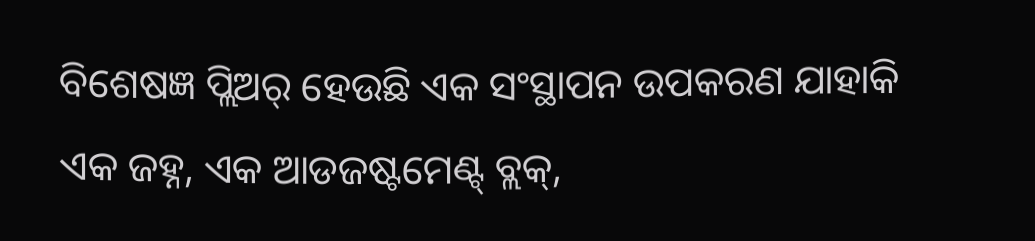ବିଶେଷଜ୍ଞ ପ୍ଲିଅର୍ ହେଉଛି ଏକ ସଂସ୍ଥାପନ ଉପକରଣ ଯାହାକି ଏକ ଜହ୍ନ, ଏକ ଆଡଜଷ୍ଟମେଣ୍ଟ୍ ବ୍ଲକ୍,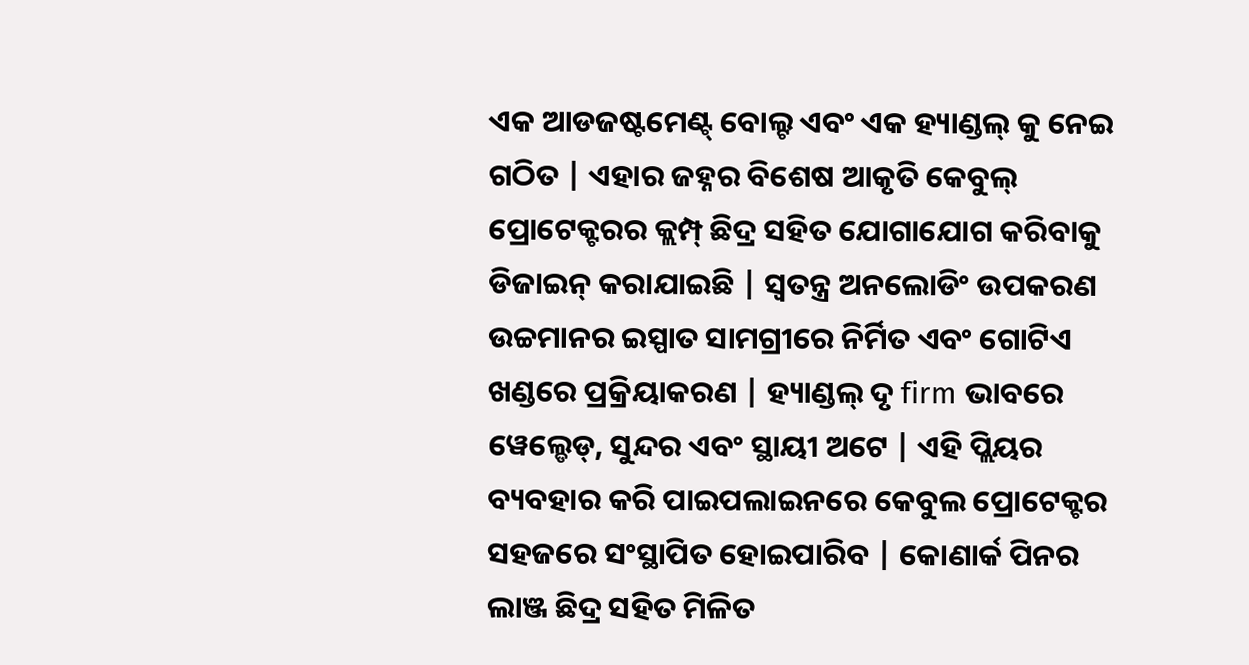ଏକ ଆଡଜଷ୍ଟମେଣ୍ଟ୍ ବୋଲ୍ଟ ଏବଂ ଏକ ହ୍ୟାଣ୍ଡଲ୍ କୁ ନେଇ ଗଠିତ | ଏହାର ଜହ୍ନର ବିଶେଷ ଆକୃତି କେବୁଲ୍ ପ୍ରୋଟେକ୍ଟରର କ୍ଲମ୍ପ୍ ଛିଦ୍ର ସହିତ ଯୋଗାଯୋଗ କରିବାକୁ ଡିଜାଇନ୍ କରାଯାଇଛି | ସ୍ୱତନ୍ତ୍ର ଅନଲୋଡିଂ ଉପକରଣ ଉଚ୍ଚମାନର ଇସ୍ପାତ ସାମଗ୍ରୀରେ ନିର୍ମିତ ଏବଂ ଗୋଟିଏ ଖଣ୍ଡରେ ପ୍ରକ୍ରିୟାକରଣ | ହ୍ୟାଣ୍ଡଲ୍ ଦୃ firm ଭାବରେ ୱେଲ୍ଡେଡ୍, ସୁନ୍ଦର ଏବଂ ସ୍ଥାୟୀ ଅଟେ | ଏହି ପ୍ଲିୟର ବ୍ୟବହାର କରି ପାଇପଲାଇନରେ କେବୁଲ ପ୍ରୋଟେକ୍ଟର ସହଜରେ ସଂସ୍ଥାପିତ ହୋଇପାରିବ | କୋଣାର୍କ ପିନର ଲାଞ୍ଜ ଛିଦ୍ର ସହିତ ମିଳିତ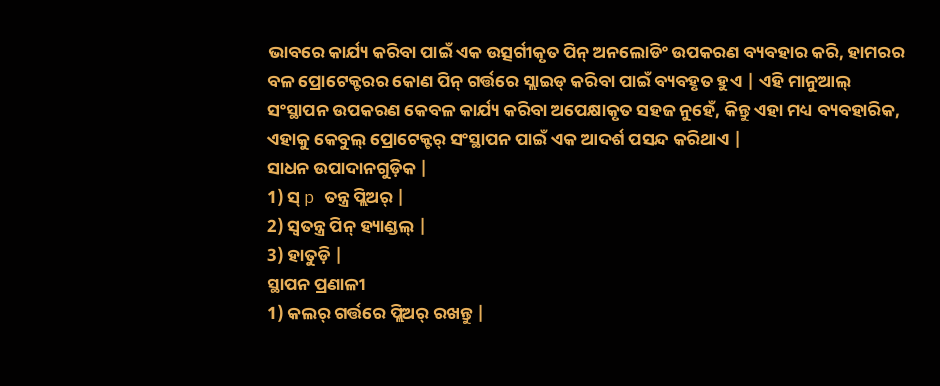ଭାବରେ କାର୍ଯ୍ୟ କରିବା ପାଇଁ ଏକ ଉତ୍ସର୍ଗୀକୃତ ପିନ୍ ଅନଲୋଡିଂ ଉପକରଣ ବ୍ୟବହାର କରି, ହାମରର ବଳ ପ୍ରୋଟେକ୍ଟରର କୋଣ ପିନ୍ ଗର୍ତ୍ତରେ ସ୍ଲାଇଡ୍ କରିବା ପାଇଁ ବ୍ୟବହୃତ ହୁଏ | ଏହି ମାନୁଆଲ୍ ସଂସ୍ଥାପନ ଉପକରଣ କେବଳ କାର୍ଯ୍ୟ କରିବା ଅପେକ୍ଷାକୃତ ସହଜ ନୁହେଁ, କିନ୍ତୁ ଏହା ମଧ୍ୟ ବ୍ୟବହାରିକ, ଏହାକୁ କେବୁଲ୍ ପ୍ରୋଟେକ୍ଟର୍ ସଂସ୍ଥାପନ ପାଇଁ ଏକ ଆଦର୍ଶ ପସନ୍ଦ କରିଥାଏ |
ସାଧନ ଉପାଦାନଗୁଡ଼ିକ |
1) ସ୍ p ତନ୍ତ୍ର ପ୍ଲିଅର୍ |
2) ସ୍ୱତନ୍ତ୍ର ପିନ୍ ହ୍ୟାଣ୍ଡଲ୍ |
3) ହାତୁଡ଼ି |
ସ୍ଥାପନ ପ୍ରଣାଳୀ
1) କଲର୍ ଗର୍ତ୍ତରେ ପ୍ଲିଅର୍ ରଖନ୍ତୁ |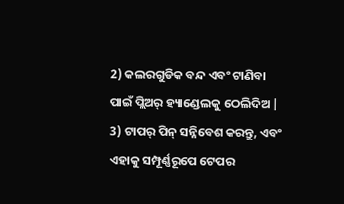2) କଲରଗୁଡିକ ବନ୍ଦ ଏବଂ ଟାଣିବା ପାଇଁ ପ୍ଲିଅର୍ ହ୍ୟାଣ୍ଡେଲକୁ ଠେଲିଦିଅ |
3) ଟାପର୍ ପିନ୍ ସନ୍ନିବେଶ କରନ୍ତୁ, ଏବଂ ଏହାକୁ ସମ୍ପୂର୍ଣ୍ଣରୂପେ ଟେପର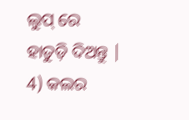ଲୁପ୍ ରେ ହାତୁଡ଼ି ଦିଅନ୍ତୁ |
4) କଲର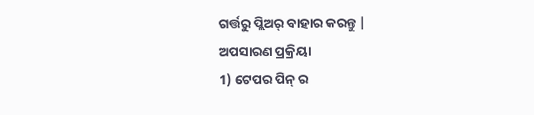ଗର୍ତ୍ତରୁ ପ୍ଲିଅର୍ ବାହାର କରନ୍ତୁ |
ଅପସାରଣ ପ୍ରକ୍ରିୟା
1) ଟେପର ପିନ୍ ର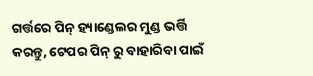ଗର୍ତ୍ତରେ ପିନ୍ ହ୍ୟାଣ୍ଡେଲର ମୁଣ୍ଡ ଭର୍ତ୍ତି କରନ୍ତୁ, ଟେପର ପିନ୍ ରୁ ବାହାରିବା ପାଇଁ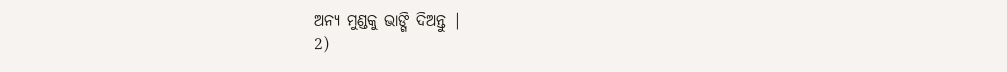ଅନ୍ୟ ମୁଣ୍ଡକୁ ଭାଙ୍ଗି ଦିଅନ୍ତୁ |
2)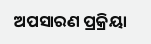ଅପସାରଣ ପ୍ରକ୍ରିୟା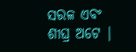ସରଳ ଏବଂ ଶୀଘ୍ର ଅଟେ |